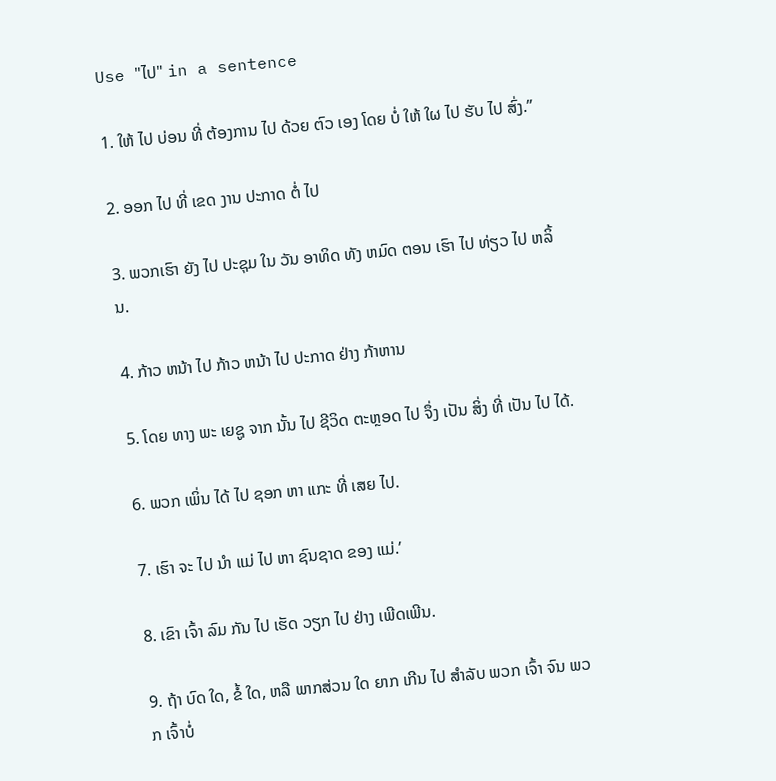Use "ໄປ" in a sentence

1. ໃຫ້ ໄປ ບ່ອນ ທີ່ ຕ້ອງການ ໄປ ດ້ວຍ ຕົວ ເອງ ໂດຍ ບໍ່ ໃຫ້ ໃຜ ໄປ ຮັບ ໄປ ສົ່ງ.”

2. ອອກ ໄປ ທີ່ ເຂດ ງານ ປະກາດ ຕໍ່ ໄປ

3. ພວກເຮົາ ຍັງ ໄປ ປະຊຸມ ໃນ ວັນ ອາທິດ ທັງ ຫມົດ ຕອນ ເຮົາ ໄປ ທ່ຽວ ໄປ ຫລິ້ນ.

4. ກ້າວ ຫນ້າ ໄປ ກ້າວ ຫນ້າ ໄປ ປະກາດ ຢ່າງ ກ້າຫານ

5. ໂດຍ ທາງ ພະ ເຍຊູ ຈາກ ນັ້ນ ໄປ ຊີວິດ ຕະຫຼອດ ໄປ ຈຶ່ງ ເປັນ ສິ່ງ ທີ່ ເປັນ ໄປ ໄດ້.

6. ພວກ ເພິ່ນ ໄດ້ ໄປ ຊອກ ຫາ ແກະ ທີ່ ເສຍ ໄປ.

7. ເຮົາ ຈະ ໄປ ນໍາ ແມ່ ໄປ ຫາ ຊົນຊາດ ຂອງ ແມ່.’

8. ເຂົາ ເຈົ້າ ລົມ ກັນ ໄປ ເຮັດ ວຽກ ໄປ ຢ່າງ ເພີດເພີນ.

9. ຖ້າ ບົດ ໃດ, ຂໍ້ ໃດ, ຫລື ພາກສ່ວນ ໃດ ຍາກ ເກີນ ໄປ ສໍາລັບ ພວກ ເຈົ້າ ຈົນ ພວກ ເຈົ້າບໍ່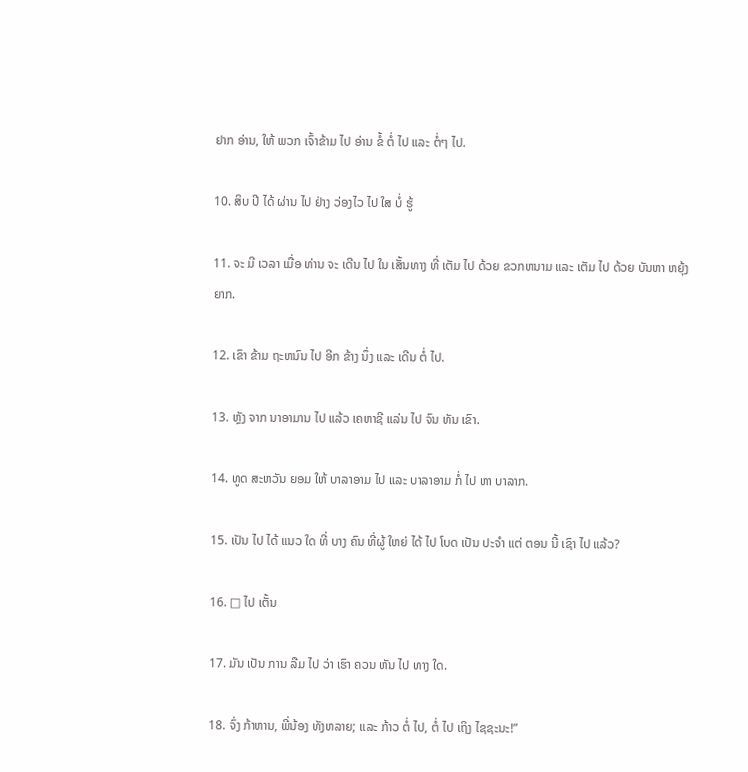ຢາກ ອ່ານ, ໃຫ້ ພວກ ເຈົ້າຂ້າມ ໄປ ອ່ານ ຂໍ້ ຕໍ່ ໄປ ແລະ ຕໍ່ໆ ໄປ.

10. ສິບ ປີ ໄດ້ ຜ່ານ ໄປ ຢ່າງ ວ່ອງໄວ ໄປ ໃສ ບໍ່ ຮູ້

11. ຈະ ມີ ເວລາ ເມື່ອ ທ່ານ ຈະ ເດີນ ໄປ ໃນ ເສັ້ນທາງ ທີ່ ເຕັມ ໄປ ດ້ວຍ ຂວກຫນາມ ແລະ ເຕັມ ໄປ ດ້ວຍ ບັນຫາ ຫຍຸ້ງຍາກ.

12. ເຂົາ ຂ້າມ ຖະຫນົນ ໄປ ອີກ ຂ້າງ ນຶ່ງ ແລະ ເດີນ ຕໍ່ ໄປ.

13. ຫຼັງ ຈາກ ນາອາມານ ໄປ ແລ້ວ ເຄຫາຊີ ແລ່ນ ໄປ ຈົນ ທັນ ເຂົາ.

14. ທູດ ສະຫວັນ ຍອມ ໃຫ້ ບາລາອາມ ໄປ ແລະ ບາລາອາມ ກໍ່ ໄປ ຫາ ບາລາກ.

15. ເປັນ ໄປ ໄດ້ ແນວ ໃດ ທີ່ ບາງ ຄົນ ທີ່ຜູ້ ໃຫຍ່ ໄດ້ ໄປ ໂບດ ເປັນ ປະຈໍາ ແຕ່ ຕອນ ນີ້ ເຊົາ ໄປ ແລ້ວ?

16. □ ໄປ ເຕັ້ນ

17. ມັນ ເປັນ ການ ລືມ ໄປ ວ່າ ເຮົາ ຄວນ ຫັນ ໄປ ທາງ ໃດ.

18. ຈົ່ງ ກ້າຫານ, ພີ່ນ້ອງ ທັງຫລາຍ; ແລະ ກ້າວ ຕໍ່ ໄປ, ຕໍ່ ໄປ ເຖິງ ໄຊຊະນະ!”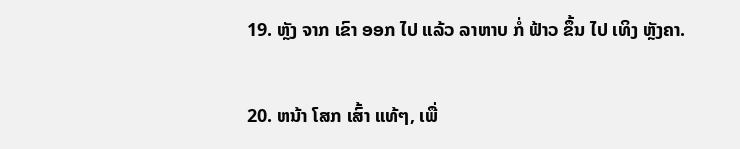19. ຫຼັງ ຈາກ ເຂົາ ອອກ ໄປ ແລ້ວ ລາຫາບ ກໍ່ ຟ້າວ ຂຶ້ນ ໄປ ເທິງ ຫຼັງຄາ.

20. ຫນ້າ ໂສກ ເສົ້າ ແທ້ໆ, ເພື່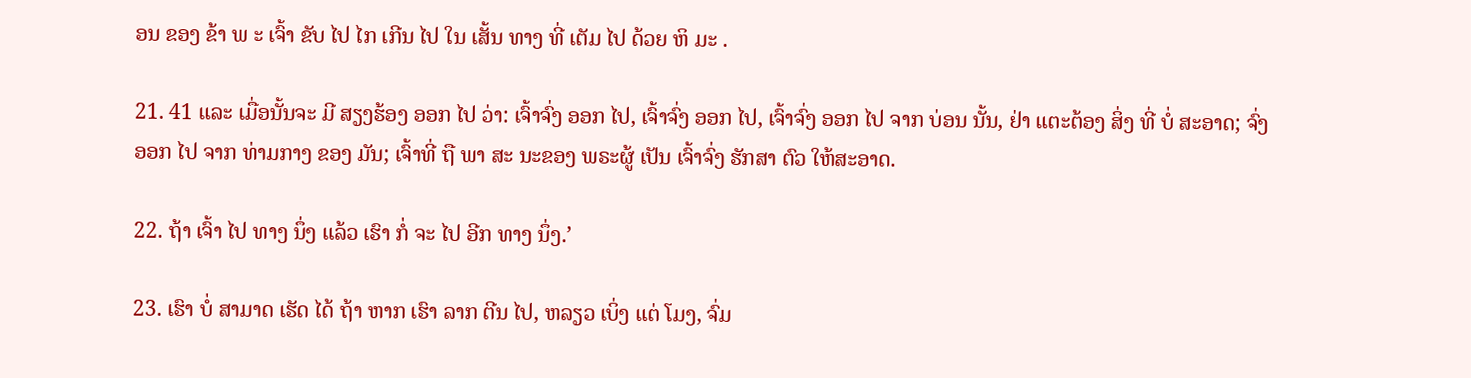ອນ ຂອງ ຂ້າ ພ ະ ເຈົ້າ ຂັບ ໄປ ໄກ ເກີນ ໄປ ໃນ ເສັ້ນ ທາງ ທີ່ ເຕັມ ໄປ ດ້ວຍ ຫິ ມະ .

21. 41 ແລະ ເມື່ອນັ້ນຈະ ມີ ສຽງຮ້ອງ ອອກ ໄປ ວ່າ: ເຈົ້າຈົ່ງ ອອກ ໄປ, ເຈົ້າຈົ່ງ ອອກ ໄປ, ເຈົ້າຈົ່ງ ອອກ ໄປ ຈາກ ບ່ອນ ນັ້ນ, ຢ່າ ແຕະຕ້ອງ ສິ່ງ ທີ່ ບໍ່ ສະອາດ; ຈົ່ງ ອອກ ໄປ ຈາກ ທ່າມກາງ ຂອງ ມັນ; ເຈົ້າທີ່ ຖື ພາ ສະ ນະຂອງ ພຣະຜູ້ ເປັນ ເຈົ້າຈົ່ງ ຮັກສາ ຕົວ ໃຫ້ສະອາດ.

22. ຖ້າ ເຈົ້າ ໄປ ທາງ ນຶ່ງ ແລ້ວ ເຮົາ ກໍ່ ຈະ ໄປ ອີກ ທາງ ນຶ່ງ.’

23. ເຮົາ ບໍ່ ສາມາດ ເຮັດ ໄດ້ ຖ້າ ຫາກ ເຮົາ ລາກ ຕີນ ໄປ, ຫລຽວ ເບິ່ງ ແຕ່ ໂມງ, ຈົ່ມ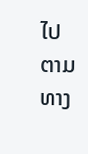ໄປ ຕາມ ທາງ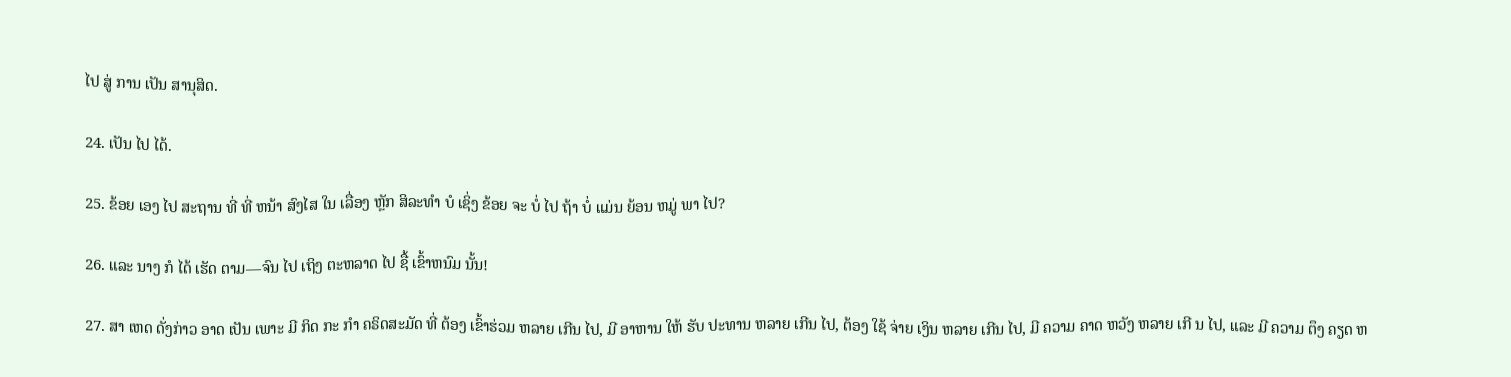ໄປ ສູ່ ການ ເປັນ ສານຸສິດ.

24. ເປັນ ໄປ ໄດ້.

25. ຂ້ອຍ ເອງ ໄປ ສະຖານ ທີ່ ທີ່ ຫນ້າ ສົງໄສ ໃນ ເລື່ອງ ຫຼັກ ສິລະທໍາ ບໍ ເຊິ່ງ ຂ້ອຍ ຈະ ບໍ່ ໄປ ຖ້າ ບໍ່ ແມ່ນ ຍ້ອນ ຫມູ່ ພາ ໄປ?

26. ແລະ ນາງ ກໍ ໄດ້ ເຮັດ ຕາມ—ຈົນ ໄປ ເຖິງ ຕະຫລາດ ໄປ ຊື້ ເຂົ້າຫນົມ ນັ້ນ!

27. ສາ ເຫດ ດັ່ງກ່າວ ອາດ ເປັນ ເພາະ ມີ ກິດ ກະ ກໍາ ຄຣິດສະມັດ ທີ່ ຕ້ອງ ເຂົ້າຮ່ວມ ຫລາຍ ເກີນ ໄປ, ມີ ອາຫານ ໃຫ້ ຮັບ ປະທານ ຫລາຍ ເກີນ ໄປ, ຕ້ອງ ໃຊ້ ຈ່າຍ ເງິນ ຫລາຍ ເກີນ ໄປ, ມີ ຄວາມ ຄາດ ຫວັງ ຫລາຍ ເກີ ນ ໄປ, ແລະ ມີ ຄວາມ ຕຶງ ຄຽດ ຫ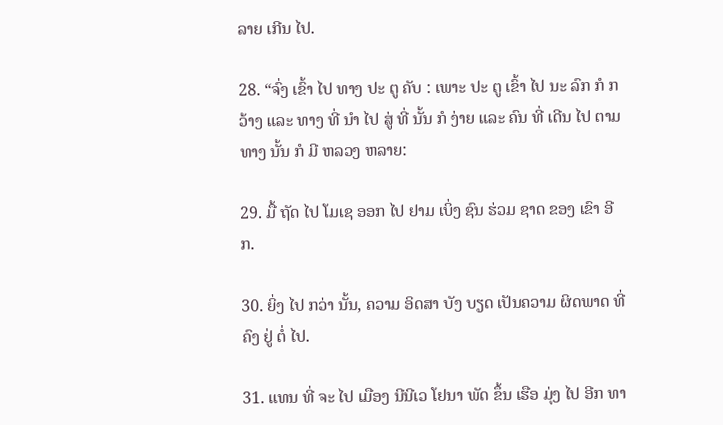ລາຍ ເກີນ ໄປ.

28. “ຈົ່ງ ເຂົ້າ ໄປ ທາງ ປະ ຕູ ຄັບ : ເພາະ ປະ ຕູ ເຂົ້າ ໄປ ນະ ລົກ ກໍ ກວ້າງ ແລະ ທາງ ທີ່ ນໍາ ໄປ ສູ່ ທີ່ ນັ້ນ ກໍ ງ່າຍ ແລະ ຄົນ ທີ່ ເດີນ ໄປ ຕາມ ທາງ ນັ້ນ ກໍ ມີ ຫລວງ ຫລາຍ:

29. ມື້ ຖັດ ໄປ ໂມເຊ ອອກ ໄປ ຢາມ ເບິ່ງ ຊົນ ຮ່ວມ ຊາດ ຂອງ ເຂົາ ອີກ.

30. ຍິ່ງ ໄປ ກວ່າ ນັ້ນ, ຄວາມ ອິດສາ ບັງ ບຽດ ເປັນຄວາມ ຜິດພາດ ທີ່ ຄົງ ຢູ່ ຕໍ່ ໄປ.

31. ແທນ ທີ່ ຈະ ໄປ ເມືອງ ນີນີເວ ໂຢນາ ພັດ ຂຶ້ນ ເຮືອ ມຸ່ງ ໄປ ອີກ ທາ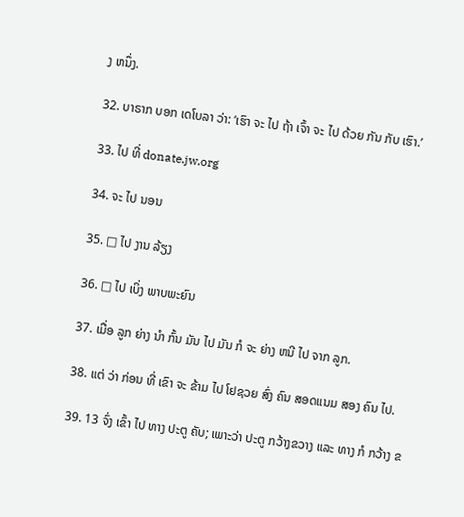ງ ຫນຶ່ງ.

32. ບາຣາກ ບອກ ເດໂບລາ ວ່າ: ‘ເຮົາ ຈະ ໄປ ຖ້າ ເຈົ້າ ຈະ ໄປ ດ້ວຍ ກັນ ກັບ ເຮົາ.’

33. ໄປ ທີ່ donate.jw.org

34. ຈະ ໄປ ນອນ

35. □ ໄປ ງານ ລ້ຽງ

36. □ ໄປ ເບິ່ງ ພາບພະຍົນ

37. ເມື່ອ ລູກ ຍ່າງ ນໍາ ກົ້ນ ມັນ ໄປ ມັນ ກໍ ຈະ ຍ່າງ ຫນີ ໄປ ຈາກ ລູກ.

38. ແຕ່ ວ່າ ກ່ອນ ທີ່ ເຂົາ ຈະ ຂ້າມ ໄປ ໂຢຊວຍ ສົ່ງ ຄົນ ສອດແນມ ສອງ ຄົນ ໄປ.

39. 13 ຈົ່ງ ເຂົ້າ ໄປ ທາງ ປະຕູ ຄັບ; ເພາະວ່າ ປະຕູ ກວ້າງຂວາງ ແລະ ທາງ ກໍ ກວ້າງ ຂ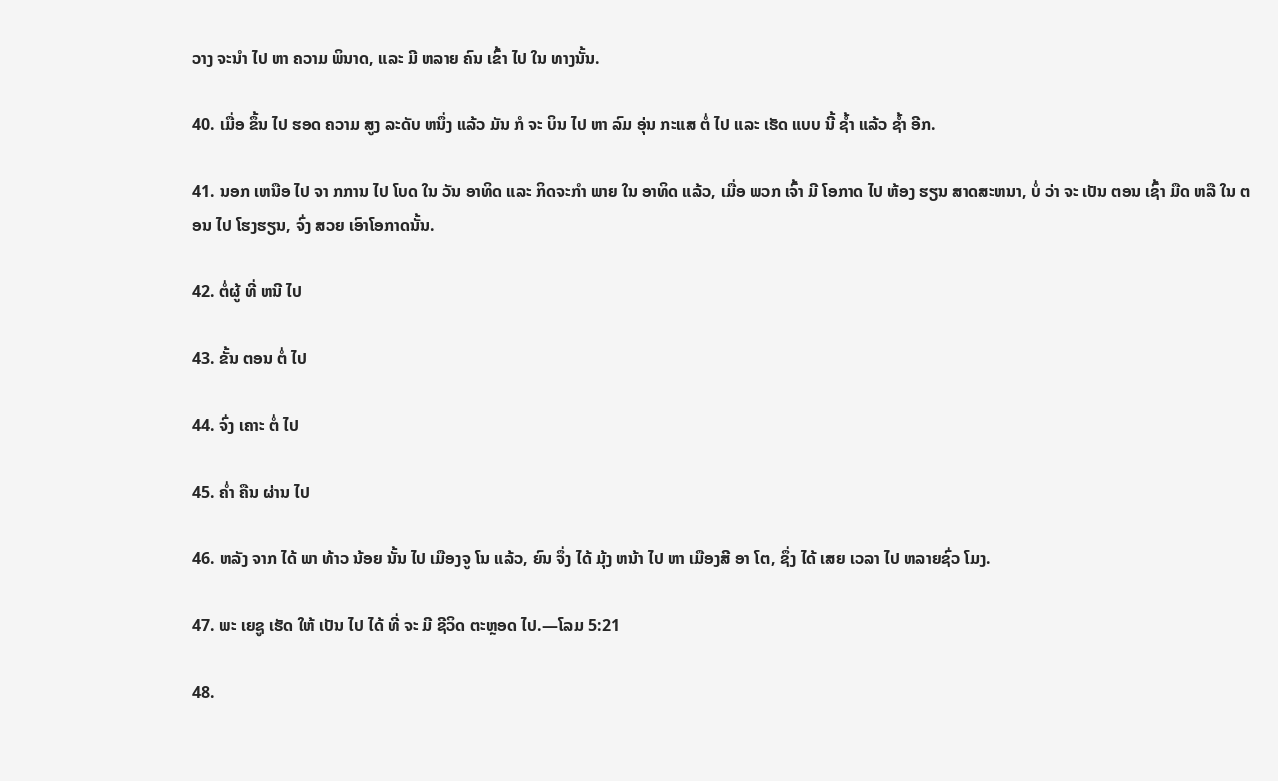ວາງ ຈະນໍາ ໄປ ຫາ ຄວາມ ພິນາດ, ແລະ ມີ ຫລາຍ ຄົນ ເຂົ້າ ໄປ ໃນ ທາງນັ້ນ.

40. ເມື່ອ ຂຶ້ນ ໄປ ຮອດ ຄວາມ ສູງ ລະດັບ ຫນຶ່ງ ແລ້ວ ມັນ ກໍ ຈະ ບິນ ໄປ ຫາ ລົມ ອຸ່ນ ກະແສ ຕໍ່ ໄປ ແລະ ເຮັດ ແບບ ນີ້ ຊໍ້າ ແລ້ວ ຊໍ້າ ອີກ.

41. ນອກ ເຫນືອ ໄປ ຈາ ກການ ໄປ ໂບດ ໃນ ວັນ ອາທິດ ແລະ ກິດຈະກໍາ ພາຍ ໃນ ອາທິດ ແລ້ວ, ເມື່ອ ພວກ ເຈົ້າ ມີ ໂອກາດ ໄປ ຫ້ອງ ຮຽນ ສາດສະຫນາ, ບໍ່ ວ່າ ຈະ ເປັນ ຕອນ ເຊົ້າ ມືດ ຫລື ໃນ ຕອນ ໄປ ໂຮງຮຽນ, ຈົ່ງ ສວຍ ເອົາໂອກາດນັ້ນ.

42. ຕໍ່ຜູ້ ທີ່ ຫນີ ໄປ

43. ຂັ້ນ ຕອນ ຕໍ່ ໄປ

44. ຈົ່ງ ເຄາະ ຕໍ່ ໄປ

45. ຄໍ່າ ຄືນ ຜ່ານ ໄປ

46. ຫລັງ ຈາກ ໄດ້ ພາ ທ້າວ ນ້ອຍ ນັ້ນ ໄປ ເມືອງຈູ ໂນ ແລ້ວ, ຍົນ ຈຶ່ງ ໄດ້ ມຸ້ງ ຫນ້າ ໄປ ຫາ ເມືອງສີ ອາ ໂຕ, ຊຶ່ງ ໄດ້ ເສຍ ເວລາ ໄປ ຫລາຍຊົ່ວ ໂມງ.

47. ພະ ເຍຊູ ເຮັດ ໃຫ້ ເປັນ ໄປ ໄດ້ ທີ່ ຈະ ມີ ຊີວິດ ຕະຫຼອດ ໄປ.—ໂລມ 5:21

48.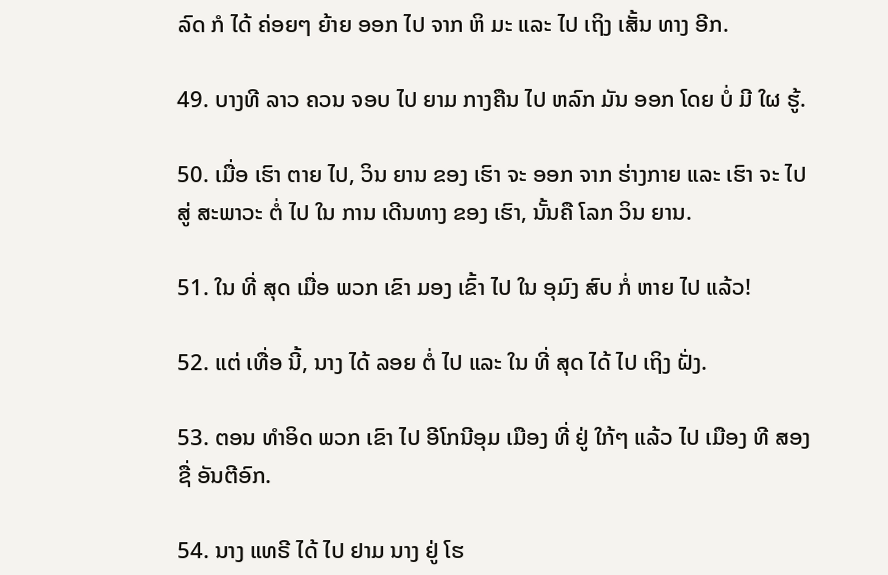ລົດ ກໍ ໄດ້ ຄ່ອຍໆ ຍ້າຍ ອອກ ໄປ ຈາກ ຫິ ມະ ແລະ ໄປ ເຖິງ ເສັ້ນ ທາງ ອີກ.

49. ບາງທີ ລາວ ຄວນ ຈອບ ໄປ ຍາມ ກາງຄືນ ໄປ ຫລົກ ມັນ ອອກ ໂດຍ ບໍ່ ມີ ໃຜ ຮູ້.

50. ເມື່ອ ເຮົາ ຕາຍ ໄປ, ວິນ ຍານ ຂອງ ເຮົາ ຈະ ອອກ ຈາກ ຮ່າງກາຍ ແລະ ເຮົາ ຈະ ໄປ ສູ່ ສະພາວະ ຕໍ່ ໄປ ໃນ ການ ເດີນທາງ ຂອງ ເຮົາ, ນັ້ນຄື ໂລກ ວິນ ຍານ.

51. ໃນ ທີ່ ສຸດ ເມື່ອ ພວກ ເຂົາ ມອງ ເຂົ້າ ໄປ ໃນ ອຸມົງ ສົບ ກໍ່ ຫາຍ ໄປ ແລ້ວ!

52. ແຕ່ ເທື່ອ ນີ້, ນາງ ໄດ້ ລອຍ ຕໍ່ ໄປ ແລະ ໃນ ທີ່ ສຸດ ໄດ້ ໄປ ເຖິງ ຝັ່ງ.

53. ຕອນ ທໍາອິດ ພວກ ເຂົາ ໄປ ອີໂກນີອຸມ ເມືອງ ທີ່ ຢູ່ ໃກ້ໆ ແລ້ວ ໄປ ເມືອງ ທີ ສອງ ຊື່ ອັນຕີອົກ.

54. ນາງ ແທຣີ ໄດ້ ໄປ ຢາມ ນາງ ຢູ່ ໂຮ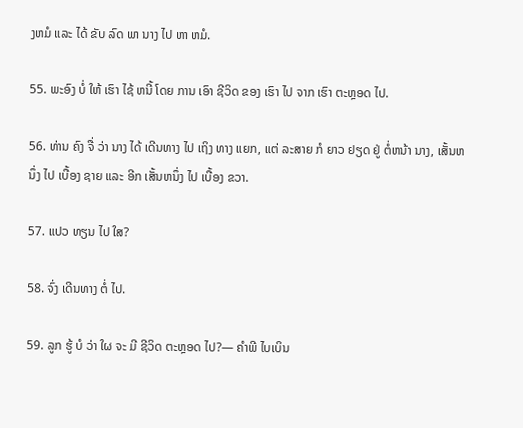ງຫມໍ ແລະ ໄດ້ ຂັບ ລົດ ພາ ນາງ ໄປ ຫາ ຫມໍ.

55. ພະອົງ ບໍ່ ໃຫ້ ເຮົາ ໄຊ້ ຫນີ້ ໂດຍ ການ ເອົາ ຊີວິດ ຂອງ ເຮົາ ໄປ ຈາກ ເຮົາ ຕະຫຼອດ ໄປ.

56. ທ່ານ ຄົງ ຈື່ ວ່າ ນາງ ໄດ້ ເດີນທາງ ໄປ ເຖິງ ທາງ ແຍກ, ແຕ່ ລະສາຍ ກໍ ຍາວ ຢຽດ ຢູ່ ຕໍ່ຫນ້າ ນາງ, ເສັ້ນຫນຶ່ງ ໄປ ເບື້ອງ ຊາຍ ແລະ ອີກ ເສັ້ນຫນຶ່ງ ໄປ ເບື້ອງ ຂວາ.

57. ແປວ ທຽນ ໄປ ໃສ?

58. ຈົ່ງ ເດີນທາງ ຕໍ່ ໄປ.

59. ລູກ ຮູ້ ບໍ ວ່າ ໃຜ ຈະ ມີ ຊີວິດ ຕະຫຼອດ ໄປ?— ຄໍາພີ ໄບເບິນ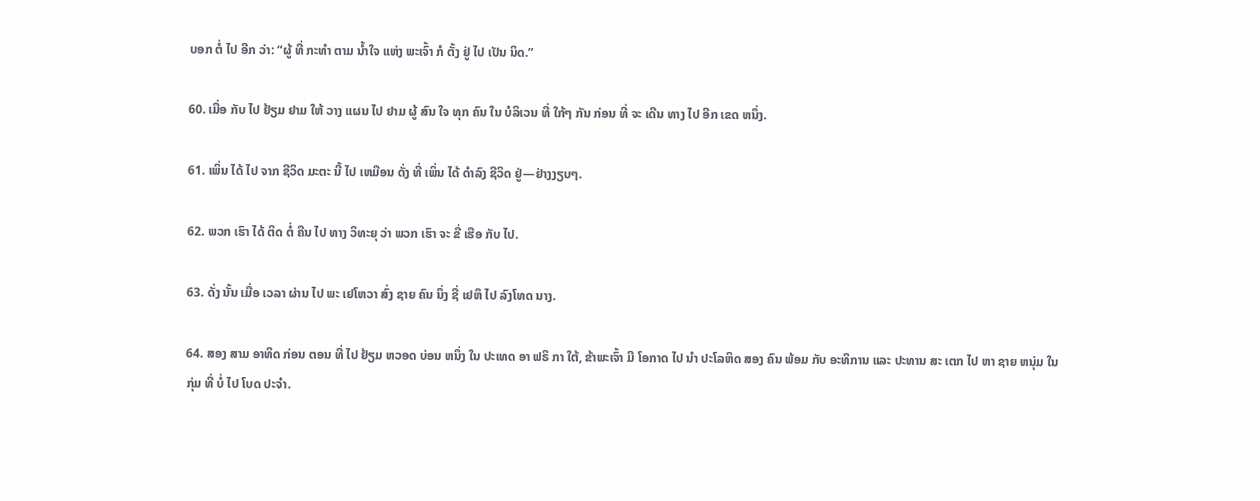ບອກ ຕໍ່ ໄປ ອີກ ວ່າ: “ຜູ້ ທີ່ ກະທໍາ ຕາມ ນໍ້າໃຈ ແຫ່ງ ພະເຈົ້າ ກໍ ຕັ້ງ ຢູ່ ໄປ ເປັນ ນິດ.”

60. ເມື່ອ ກັບ ໄປ ຢ້ຽມ ຢາມ ໃຫ້ ວາງ ແຜນ ໄປ ຢາມ ຜູ້ ສົນ ໃຈ ທຸກ ຄົນ ໃນ ບໍລິເວນ ທີ່ ໃກ້ໆ ກັນ ກ່ອນ ທີ່ ຈະ ເດີນ ທາງ ໄປ ອີກ ເຂດ ຫນຶ່ງ.

61. ເພິ່ນ ໄດ້ ໄປ ຈາກ ຊີວິດ ມະຕະ ນີ້ ໄປ ເຫມືອນ ດັ່ງ ທີ່ ເພິ່ນ ໄດ້ ດໍາລົງ ຊີວິດ ຢູ່—ຢ່າງງຽບໆ.

62. ພວກ ເຮົາ ໄດ້ ຕິດ ຕໍ່ ຄືນ ໄປ ທາງ ວິທະຍຸ ວ່າ ພວກ ເຮົາ ຈະ ຂີ່ ເຮືອ ກັບ ໄປ.

63. ດັ່ງ ນັ້ນ ເມື່ອ ເວລາ ຜ່ານ ໄປ ພະ ເຢໂຫວາ ສົ່ງ ຊາຍ ຄົນ ນຶ່ງ ຊື່ ເຢຫຶ ໄປ ລົງໂທດ ນາງ.

64. ສອງ ສາມ ອາທິດ ກ່ອນ ຕອນ ທີ່ ໄປ ຢ້ຽມ ຫວອດ ບ່ອນ ຫນຶ່ງ ໃນ ປະເທດ ອາ ຟຣິ ກາ ໃຕ້, ຂ້າພະເຈົ້າ ມີ ໂອກາດ ໄປ ນໍາ ປະໂລຫິດ ສອງ ຄົນ ພ້ອມ ກັບ ອະທິການ ແລະ ປະທານ ສະ ເຕກ ໄປ ຫາ ຊາຍ ຫນຸ່ມ ໃນ ກຸ່ມ ທີ່ ບໍ່ ໄປ ໂບດ ປະຈໍາ.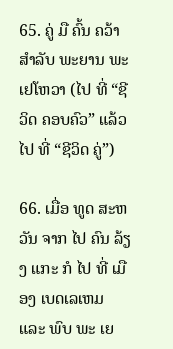65. ຄູ່ ມື ຄົ້ນ ຄວ້າ ສໍາລັບ ພະຍານ ພະ ເຢໂຫວາ (ໄປ ທີ່ “ຊີວິດ ຄອບຄົວ” ແລ້ວ ໄປ ທີ່ “ຊີວິດ ຄູ່”)

66. ເມື່ອ ທູດ ສະຫວັນ ຈາກ ໄປ ຄົນ ລ້ຽງ ແກະ ກໍ ໄປ ທີ່ ເມືອງ ເບດເລເຫມ ແລະ ພົບ ພະ ເຍ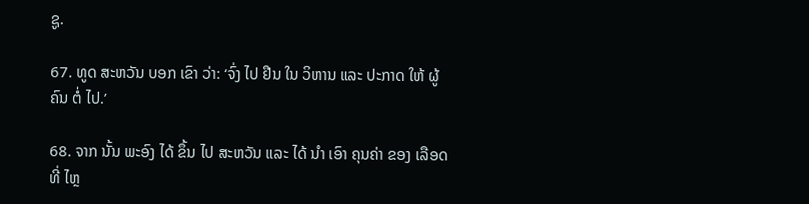ຊູ.

67. ທູດ ສະຫວັນ ບອກ ເຂົາ ວ່າ: ‘ຈົ່ງ ໄປ ຢືນ ໃນ ວິຫານ ແລະ ປະກາດ ໃຫ້ ຜູ້ ຄົນ ຕໍ່ ໄປ.’

68. ຈາກ ນັ້ນ ພະອົງ ໄດ້ ຂຶ້ນ ໄປ ສະຫວັນ ແລະ ໄດ້ ນໍາ ເອົາ ຄຸນຄ່າ ຂອງ ເລືອດ ທີ່ ໄຫຼ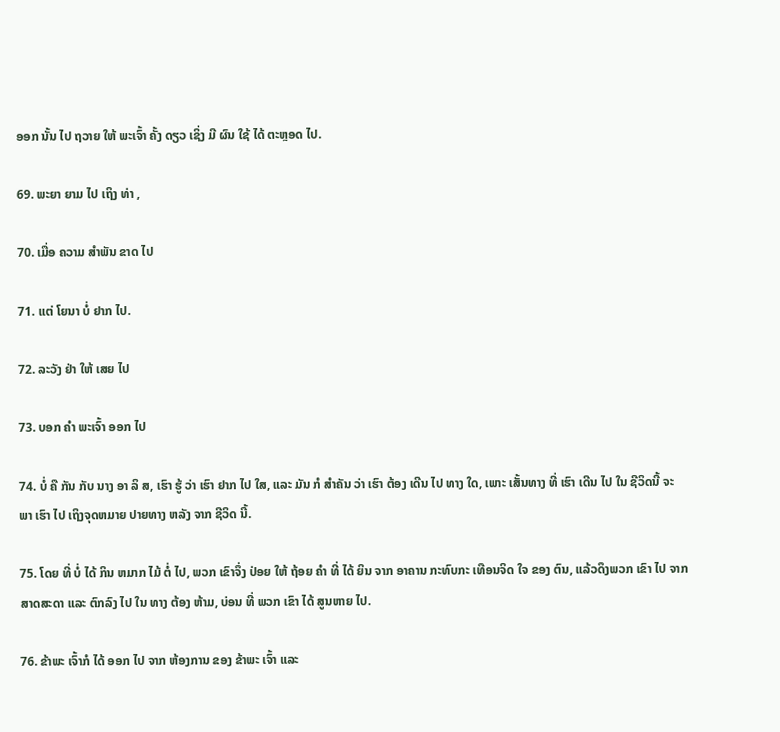ອອກ ນັ້ນ ໄປ ຖວາຍ ໃຫ້ ພະເຈົ້າ ຄັ້ງ ດຽວ ເຊິ່ງ ມີ ຜົນ ໃຊ້ ໄດ້ ຕະຫຼອດ ໄປ.

69. ພະຍາ ຍາມ ໄປ ເຖິງ ທ່າ ,

70. ເມື່ອ ຄວາມ ສໍາພັນ ຂາດ ໄປ

71. ແຕ່ ໂຍນາ ບໍ່ ຢາກ ໄປ.

72. ລະວັງ ຢ່າ ໃຫ້ ເສຍ ໄປ

73. ບອກ ຄໍາ ພະເຈົ້າ ອອກ ໄປ

74. ບໍ່ ຄື ກັນ ກັບ ນາງ ອາ ລິ ສ, ເຮົາ ຮູ້ ວ່າ ເຮົາ ຢາກ ໄປ ໃສ, ແລະ ມັນ ກໍ ສໍາຄັນ ວ່າ ເຮົາ ຕ້ອງ ເດີນ ໄປ ທາງ ໃດ, ເພາະ ເສັ້ນທາງ ທີ່ ເຮົາ ເດີນ ໄປ ໃນ ຊີວິດນີ້ ຈະ ພາ ເຮົາ ໄປ ເຖິງຈຸດຫມາຍ ປາຍທາງ ຫລັງ ຈາກ ຊີວິດ ນີ້.

75. ໂດຍ ທີ່ ບໍ່ ໄດ້ ກິນ ຫມາກ ໄມ້ ຕໍ່ ໄປ, ພວກ ເຂົາຈຶ່ງ ປ່ອຍ ໃຫ້ ຖ້ອຍ ຄໍາ ທີ່ ໄດ້ ຍິນ ຈາກ ອາຄານ ກະທົບກະ ເທືອນຈິດ ໃຈ ຂອງ ຕົນ, ແລ້ວດຶງພວກ ເຂົາ ໄປ ຈາກ ສາດສະດາ ແລະ ຕົກລົງ ໄປ ໃນ ທາງ ຕ້ອງ ຫ້າມ, ບ່ອນ ທີ່ ພວກ ເຂົາ ໄດ້ ສູນຫາຍ ໄປ.

76. ຂ້າພະ ເຈົ້າກໍ ໄດ້ ອອກ ໄປ ຈາກ ຫ້ອງການ ຂອງ ຂ້າພະ ເຈົ້າ ແລະ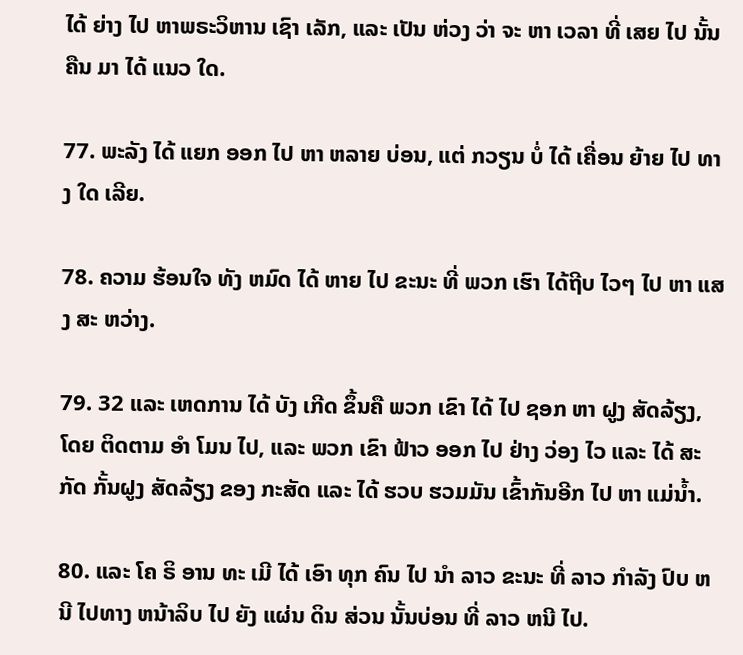ໄດ້ ຍ່າງ ໄປ ຫາພຣະວິຫານ ເຊົາ ເລັກ, ແລະ ເປັນ ຫ່ວງ ວ່າ ຈະ ຫາ ເວລາ ທີ່ ເສຍ ໄປ ນັ້ນຄືນ ມາ ໄດ້ ແນວ ໃດ.

77. ພະລັງ ໄດ້ ແຍກ ອອກ ໄປ ຫາ ຫລາຍ ບ່ອນ, ແຕ່ ກວຽນ ບໍ່ ໄດ້ ເຄື່ອນ ຍ້າຍ ໄປ ທາງ ໃດ ເລີຍ.

78. ຄວາມ ຮ້ອນໃຈ ທັງ ຫມົດ ໄດ້ ຫາຍ ໄປ ຂະນະ ທີ່ ພວກ ເຮົາ ໄດ້ຖີບ ໄວໆ ໄປ ຫາ ແສງ ສະ ຫວ່າງ.

79. 32 ແລະ ເຫດການ ໄດ້ ບັງ ເກີດ ຂຶ້ນຄື ພວກ ເຂົາ ໄດ້ ໄປ ຊອກ ຫາ ຝູງ ສັດລ້ຽງ, ໂດຍ ຕິດຕາມ ອໍາ ໂມນ ໄປ, ແລະ ພວກ ເຂົາ ຟ້າວ ອອກ ໄປ ຢ່າງ ວ່ອງ ໄວ ແລະ ໄດ້ ສະກັດ ກັ້ນຝູງ ສັດລ້ຽງ ຂອງ ກະສັດ ແລະ ໄດ້ ຮວບ ຮວມມັນ ເຂົ້າກັນອີກ ໄປ ຫາ ແມ່ນ້ຳ.

80. ແລະ ໂຄ ຣິ ອານ ທະ ເມີ ໄດ້ ເອົາ ທຸກ ຄົນ ໄປ ນໍາ ລາວ ຂະນະ ທີ່ ລາວ ກໍາລັງ ປົບ ຫນີ ໄປທາງ ຫນ້າລິບ ໄປ ຍັງ ແຜ່ນ ດິນ ສ່ວນ ນັ້ນບ່ອນ ທີ່ ລາວ ຫນີ ໄປ.